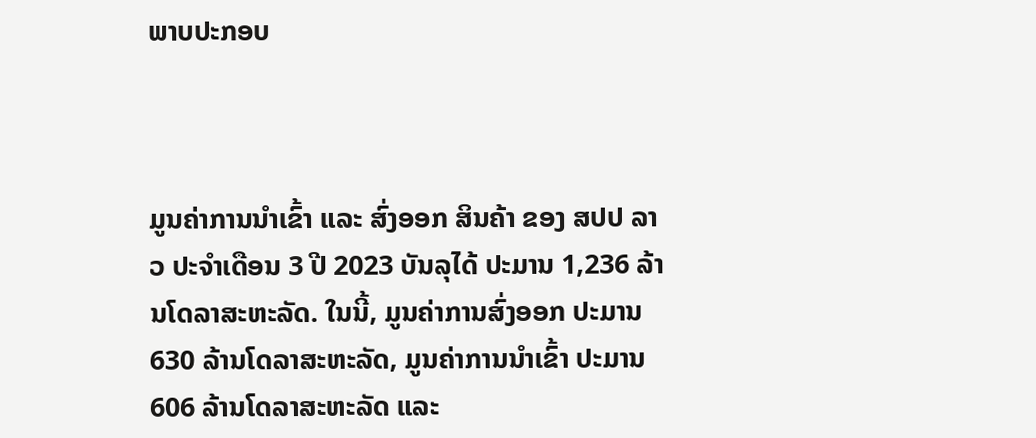ພາບປະກອບ



ມູນຄ່າການນໍາເຂົ້າ ແລະ ສົ່ງອອກ ສິນຄ້າ ຂອງ ສປປ ລາວ ປະຈໍາເດືອນ 3 ປີ 2023 ບັນລຸໄດ້ ປະມານ 1,236 ລ້ານໂດລາສະຫະລັດ. ໃນນີ້, ມູນຄ່າການສົ່ງອອກ ປະມານ 630 ລ້ານໂດລາສະຫະລັດ, ມູນຄ່າການນໍາເຂົ້າ ປະມານ 606 ລ້ານໂດລາສະຫະລັດ ແລະ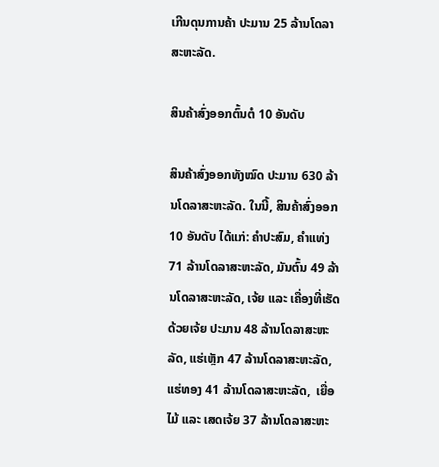ເກີນດຸນການຄ້າ ປະມານ 25 ລ້ານໂດລາສະຫະລັດ.

ສິນຄ້າສົ່ງອອກຕົ້ນຕໍ 10 ອັນດັບ

ສິນຄ້າສົ່ງອອກທັງໝົດ ປະມານ 630 ລ້ານໂດລາສະຫະລັດ. ໃນນີ້, ສິນຄ້າສົ່ງອອກ 10 ອັນດັບ ໄດ້ແກ່: ຄຳປະສົມ, ຄຳແທ່ງ 71 ລ້ານໂດລາສະຫະລັດ, ມັນຕົ້ນ 49 ລ້ານໂດລາສະຫະລັດ, ເຈ້ຍ ແລະ ເຄື່ອງທີ່ເຮັດດ້ວຍເຈ້ຍ ປະມານ 48 ລ້ານໂດລາສະຫະລັດ, ແຮ່ເຫຼັກ 47 ລ້ານໂດລາສະຫະລັດ, ແຮ່ທອງ 41 ລ້ານໂດລາສະຫະລັດ,  ເຍື່ອໄມ້ ແລະ ເສດເຈ້ຍ 37 ລ້ານໂດລາສະຫະ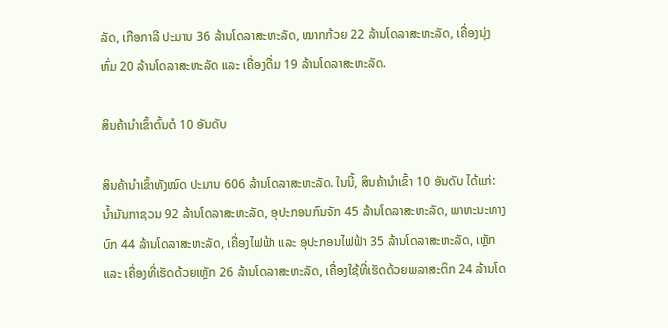ລັດ, ເກືອກາລີ ປະມານ 36 ລ້ານໂດລາສະຫະລັດ, ໝາກກ້ວຍ 22 ລ້ານໂດລາສະຫະລັດ, ເຄື່ອງນຸ່ງຫົ່ມ 20 ລ້ານໂດລາສະຫະລັດ ແລະ ເຄື່ອງດື່ມ 19 ລ້ານໂດລາສະຫະລັດ.

ສິນຄ້ານໍາເຂົ້າຕົ້ນຕໍ 10 ອັນດັບ

ສິນຄ້ານຳເຂົ້າທັງໝົດ ປະມານ 606 ລ້ານໂດລາສະຫະລັດ. ໃນນີ້, ສິນຄ້ານໍາເຂົ້າ 10 ອັນດັບ ໄດ້ແກ່: ນ້ຳມັນກາຊວນ 92 ລ້ານໂດລາສະຫະລັດ, ອຸປະກອນກົນຈັກ 45 ລ້ານໂດລາສະຫະລັດ, ພາຫະນະທາງບົກ 44 ລ້ານໂດລາສະຫະລັດ, ເຄື່ອງໄຟຟ້າ ແລະ ອຸປະກອນໄຟຟ້າ 35 ລ້ານໂດລາສະຫະລັດ, ເຫຼັກ ແລະ ເຄື່ອງທີ່ເຮັດດ້ວຍເຫຼັກ 26 ລ້ານໂດລາສະຫະລັດ, ເຄື່ອງໃຊ້ທີ່ເຮັດດ້ວຍພລາສະຕິກ 24 ລ້ານໂດ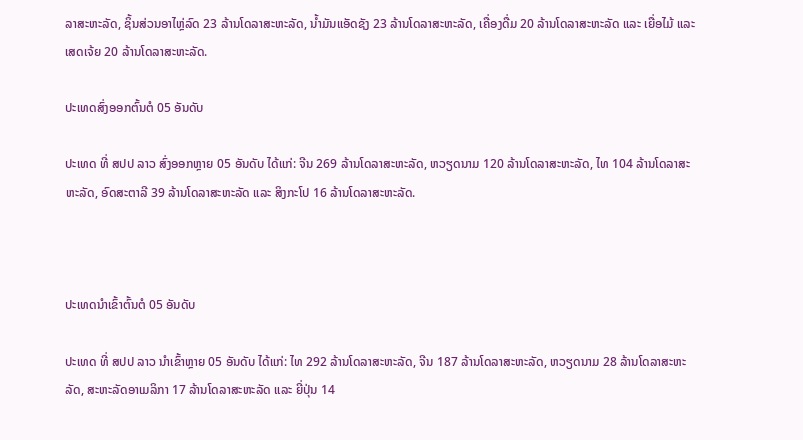ລາສະຫະລັດ, ຊິ້ນສ່ວນອາໄຫຼ່ລົດ 23 ລ້ານໂດລາສະຫະລັດ, ນ້ຳມັນແອັດຊັງ 23 ລ້ານໂດລາສະຫະລັດ, ເຄື່ອງດື່ມ 20 ລ້ານໂດລາສະຫະລັດ ແລະ ເຍື່ອໄມ້ ແລະ ເສດເຈ້ຍ 20 ລ້ານໂດລາສະຫະລັດ.

ປະເທດສົ່ງອອກຕົ້ນຕໍ 05 ອັນດັບ

ປະເທດ ທີ່ ສປປ ລາວ ສົ່ງອອກຫຼາຍ 05 ອັນດັບ ໄດ້ແກ່: ຈີນ 269 ລ້ານໂດລາສະຫະລັດ, ຫວຽດນາມ 120 ລ້ານໂດລາສະຫະລັດ, ໄທ 104 ລ້ານໂດລາສະຫະລັດ, ອົດສະຕາລີ 39 ລ້ານໂດລາສະຫະລັດ ແລະ ສິງກະໂປ 16 ລ້ານໂດລາສະຫະລັດ.



ປະເທດນໍາເຂົ້າຕົ້ນຕໍ 05 ອັນດັບ

ປະເທດ ທີ່ ສປປ ລາວ ນໍາເຂົ້າຫຼາຍ 05 ອັນດັບ ໄດ້ແກ່: ໄທ 292 ລ້ານໂດລາສະຫະລັດ, ຈີນ 187 ລ້ານໂດລາສະຫະລັດ, ຫວຽດນາມ 28 ລ້ານໂດລາສະຫະລັດ, ສະຫະລັດອາເມລິກາ 17 ລ້ານໂດລາສະຫະລັດ ແລະ ຍີ່ປຸ່ນ 14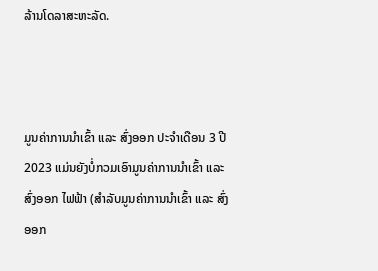ລ້ານໂດລາສະຫະລັດ.



ມູນຄ່າການນໍາເຂົ້າ ແລະ ສົ່ງອອກ ປະຈໍາເດືອນ 3 ປີ 2023 ແມ່ນຍັງບໍ່ກວມເອົາມູນຄ່າການນຳເຂົ້າ ແລະ ສົ່ງອອກ ໄຟຟ້າ (ສໍາລັບມູນຄ່າການນຳເຂົ້າ ແລະ ສົ່ງອອກ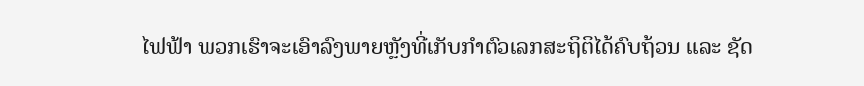ໄຟຟ້າ ພວກເຮົາຈະເອົາລົງພາຍຫຼັງທີ່ເກັບກໍາຕົວເລກສະຖິຕິໄດ້ຄົບຖ້ວນ ແລະ ຊັດ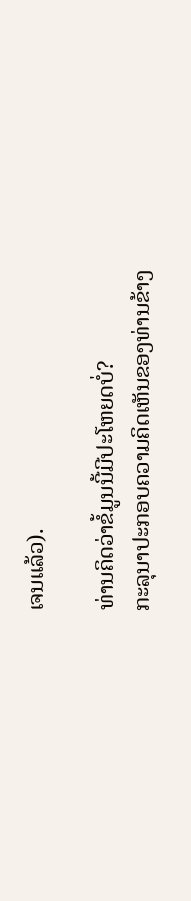ເຈນແລ້ວ).

ທ່ານຄິດວ່າຂໍ້ມູນນີ້ມີປະໂຫຍດບໍ່?
ກະລຸນາປະກອບຄວາມຄິດເຫັນຂອງທ່ານຂ້າງ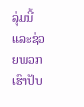ລຸ່ມນີ້ ແລະຊ່ວຍພວກເຮົາປັບ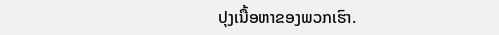ປຸງເນື້ອຫາຂອງພວກເຮົາ.